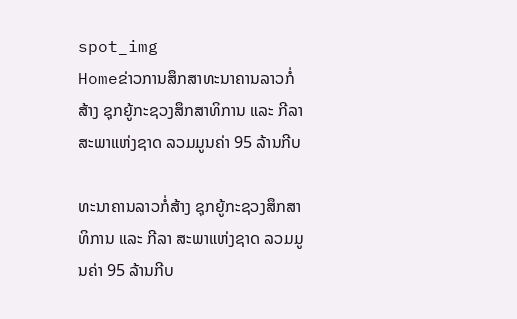spot_img
Homeຂ່າວການສຶກສາທະນາຄານລາວກໍ່ສ້າງ ຊຸກຍູ້ກະຊວງສຶກສາທິການ ແລະ ກີລາ ສະພາແຫ່ງຊາດ ລວມມູນຄ່າ 95 ລ້ານກີບ

ທະນາຄານລາວກໍ່ສ້າງ ຊຸກຍູ້ກະຊວງສຶກສາທິການ ແລະ ກີລາ ສະພາແຫ່ງຊາດ ລວມມູນຄ່າ 95 ລ້ານກີບ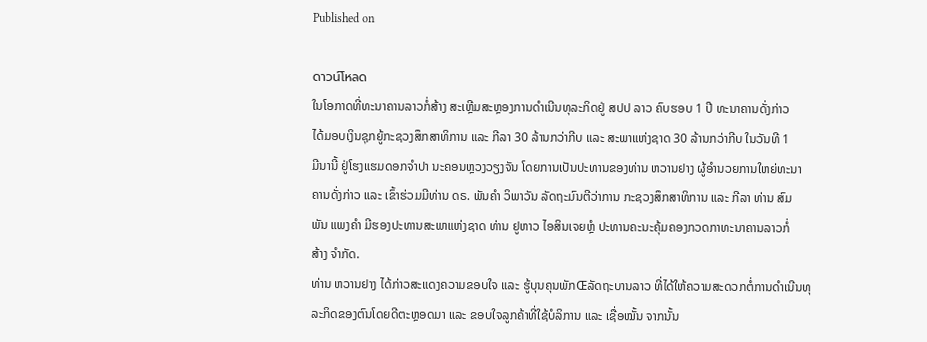Published on

ดาวน์โหลด
ໃນໂອກາດທີ່ທະນາຄານລາວກໍ່ສ້າງ ສະເຫຼີມສະຫຼອງການດຳເນີນທຸລະກິດຢູ່ ສປປ ລາວ ຄົບຮອບ 1 ປີ ທະນາຄານດັ່ງກ່າວ
ໄດ້ມອບເງິນຊຸກຍູ້ກະຊວງສຶກສາທິການ ແລະ ກີລາ 30 ລ້ານກວ່າກີບ ແລະ ສະພາແຫ່ງຊາດ 30 ລ້ານກວ່າກີບ ໃນວັນທີ 1
ມີນານີ້ ຢູ່ໂຮງແຮມດອກຈຳປາ ນະຄອນຫຼວງວຽງຈັນ ໂດຍການເປັນປະທານຂອງທ່ານ ຫວານຢາງ ຜູ້ອຳນວຍການໃຫຍ່ທະນາ
ຄານດັ່ງກ່າວ ແລະ ເຂົ້າຮ່ວມມີທ່ານ ດຣ. ພັນຄຳ ວິພາວັນ ລັດຖະມົນຕີວ່າການ ກະຊວງສຶກສາທິການ ແລະ ກີລາ ທ່ານ ສົມ
ພັນ ແພງຄຳ ມີຮອງປະທານສະພາແຫ່ງຊາດ ທ່ານ ຢູຫາວ ໄອສິນເຈຍຫຼໍ ປະທານຄະນະຄຸ້ມຄອງກວດກາທະນາຄານລາວກໍ່
ສ້າງ ຈຳກັດ.
ທ່ານ ຫວານຢາງ ໄດ້ກ່າວສະແດງຄວາມຂອບໃຈ ແລະ ຮູ້ບຸນຄຸນພັກŒລັດຖະບານລາວ ທີ່ໄດ້ໃຫ້ຄວາມສະດວກຕໍ່ການດຳເນີນທຸ
ລະກິດຂອງຕົນໂດຍດີຕະຫຼອດມາ ແລະ ຂອບໃຈລູກຄ້າທີ່ໃຊ້ບໍລິການ ແລະ ເຊື່ອໝັ້ນ ຈາກນັ້ນ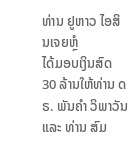ທ່ານ ຢູຫາວ ໄອສິນເຈຍຫຼໍ
ໄດ້ມອບເງິນສົດ 30 ລ້ານໃຫ້ທ່ານ ດຣ. ພັນຄຳ ວິພາວັນ ແລະ ທ່ານ ສົມ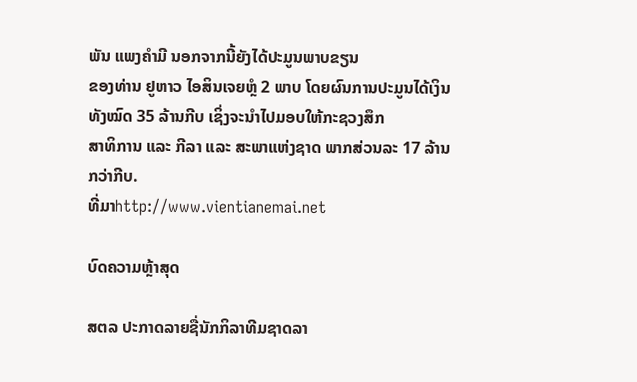ພັນ ແພງຄຳມີ ນອກຈາກນີ້ຍັງໄດ້ປະມູນພາບຂຽນ
ຂອງທ່ານ ຢູຫາວ ໄອສິນເຈຍຫຼໍ 2 ພາບ ໂດຍຜົນການປະມູນໄດ້ເງິນທັງໝົດ 35 ລ້ານກີບ ເຊິ່ງຈະນຳໄປມອບໃຫ້ກະຊວງສຶກ
ສາທິການ ແລະ ກີລາ ແລະ ສະພາແຫ່ງຊາດ ພາກສ່ວນລະ 17 ລ້ານກວ່າກີບ.
ທີ່ມາhttp://www.vientianemai.net

ບົດຄວາມຫຼ້າສຸດ

ສຕລ ປະກາດລາຍຊື່ນັກກິລາທີມຊາດລາ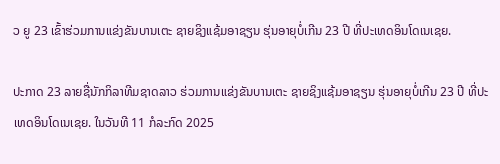ວ ຍູ 23 ເຂົ້າຮ່ວມການແຂ່ງຂັນບານເຕະ ຊາຍຊິງແຊ້ມອາຊຽນ ຮຸ່ນອາຍຸບໍ່ເກີນ 23 ປີ ທີ່ປະເທດອິນໂດເນເຊຍ.

ປະກາດ 23 ລາຍຊື່ນັກກິລາທີມຊາດລາວ ຮ່ວມການແຂ່ງຂັນບານເຕະ ຊາຍຊິງແຊ້ມອາຊຽນ ຮຸ່ນອາຍຸບໍ່ເກີນ 23 ປີ ທີ່ປະເທດອິນໂດເນເຊຍ. ໃນວັນທີ 11 ກໍລະກົດ 2025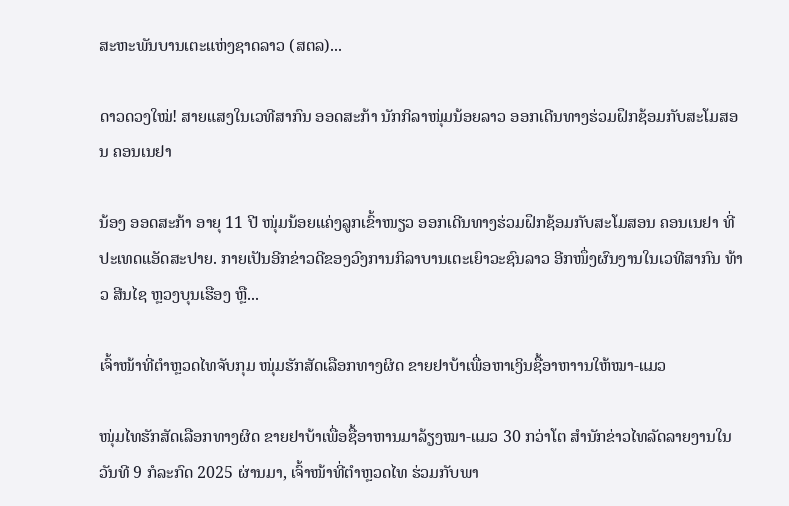ສະຫະພັນບານເຕະແຫ່ງຊາດລາວ (ສຕລ)...

ດາວດວງໃໝ່! ສາຍແສງໃນເວທີສາກົນ ອອດສະກ້າ ນັກກິລາໜຸ່ມນ້ອຍລາວ ອອກເດີນທາງຮ່ວມຝຶກຊ້ອມກັບສະໂມສອນ ຄອນເນຢາ

ນ້ອງ ອອດສະກ້າ ອາຍຸ 11 ປີ ໜຸ່ມນ້ອຍແຄ່ງລູກເຂົ້າໜຽວ ອອກເດີນທາງຮ່ວມຝຶກຊ້ອມກັບສະໂມສອນ ຄອນເນຢາ ທີ່ປະເທດແອັດສະປາຍ. ກາຍເປັນອີກຂ່າວດີຂອງວົງການກິລາບານເຕະເຍົາວະຊົນລາວ ອີກໜຶ່ງຜົນງານໃນເວທີສາກົນ ທ້າວ ສີນໄຊ ຫຼວງບຸນເຮືອງ ຫຼື...

ເຈົ້າໜ້າທີ່ຕຳຫຼວດໄທຈັບກຸມ ໜຸ່ມຮັກສັດເລືອກທາງຜິດ ຂາຍຢາບ້າເພື່ອຫາເງິນຊື້ອາຫາານໃຫ້ໝາ-ແມວ

ໜຸ່ມໄທຮັກສັດເລືອກທາງຜິດ ຂາຍຢາບ້າເພື່ອຊື້ອາຫານມາລ້ຽງໝາ-ແມວ 30 ກວ່າໂຕ ສຳນັກຂ່າວໄທລັດລາຍງານໃນວັນທີ 9 ກໍລະກົດ 2025 ຜ່ານມາ, ເຈົ້າໜ້າທີ່ຕຳຫຼວດໄທ ຮ່ວມກັບພາ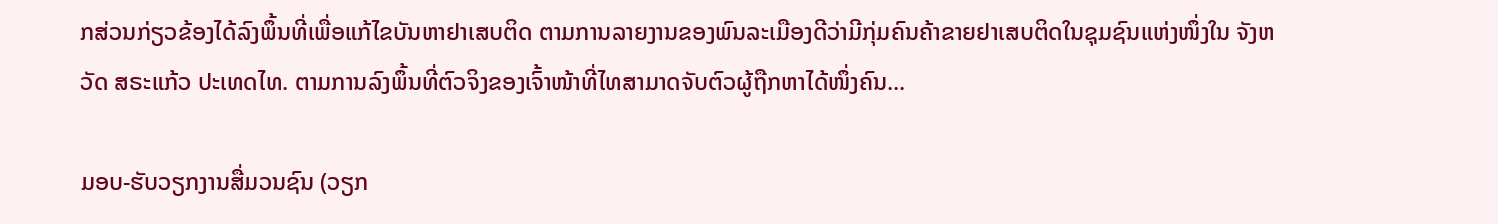ກສ່ວນກ່ຽວຂ້ອງໄດ້ລົງພຶ້ນທີ່ເພື່ອແກ້ໄຂບັນຫາຢາເສບຕິດ ຕາມການລາຍງານຂອງພົນລະເມືອງດີວ່າມີກຸ່ມຄົນຄ້າຂາຍຢາເສບຕິດໃນຊຸມຊົນແຫ່ງໜຶ່ງໃນ ຈັງຫວັດ ສຣະແກ້ວ ປະເທດໄທ. ຕາມການລົງພຶ້ນທີ່ຕົວຈິງຂອງເຈົ້າໜ້າທີ່ໄທສາມາດຈັບຕົວຜູ້ຖືກຫາໄດ້ໜຶ່ງຄົນ...

ມອບ-ຮັບວຽກງານສື່ມວນຊົນ (ວຽກ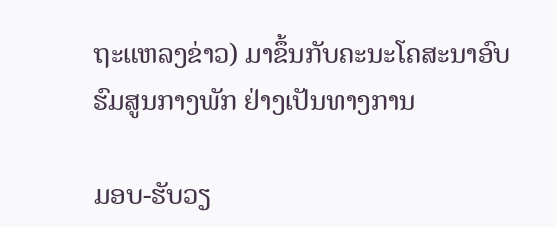ຖະແຫລງຂ່າວ) ມາຂຶ້ນກັບຄະນະໂຄສະນາອົບຮົມສູນກາງພັກ ຢ່າງເປັນທາງການ

ມອບ-ຮັບວຽ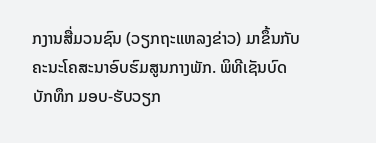ກງານສື່ມວນຊົນ (ວຽກຖະແຫລງຂ່າວ) ມາຂຶ້ນກັບຄະນະໂຄສະນາອົບຮົມສູນກາງພັກ. ພິທີເຊັນບົດບັກທຶກ ມອບ-ຮັບວຽກ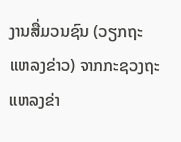ງານສື່ມວນຊົນ (ວຽກຖະແຫລງຂ່າວ) ຈາກກະຊວງຖະແຫລງຂ່າ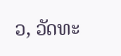ວ, ວັດທະ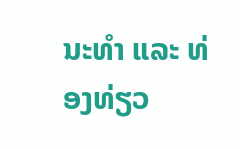ນະທຳ ແລະ ທ່ອງທ່ຽວ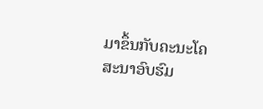ມາຂຶ້ນກັບຄະນະໂຄສະນາອົບຮົມ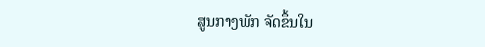ສູນກາງພັກ ຈັດຂຶ້ນໃນ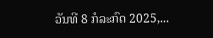ວັນທີ 8 ກໍລະກົດ 2025,...